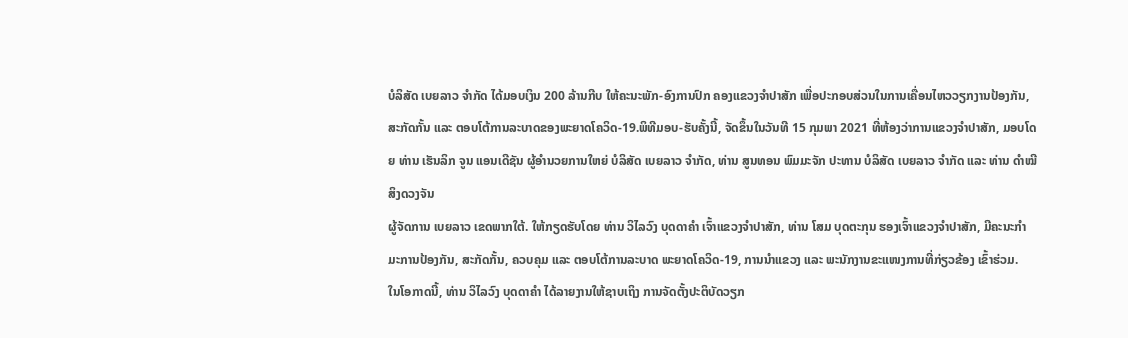ບໍລິສັດ ເບຍລາວ ຈໍາກັດ ໄດ້ມອບເງິນ 200 ລ້ານກີບ ໃຫ້ຄະນະພັກ-ອົງການປົກ ຄອງແຂວງຈໍາປາສັກ ເພື່ອປະກອບສ່ວນໃນການເຄື່ອນໄຫວວຽກງານປ້ອງກັນ, ສະກັດກັ້ນ ແລະ ຕອບໂຕ້ການລະບາດຂອງພະຍາດໂຄວິດ-19.ພິທີມອບ-ຮັບຄັ້ງນີ້, ຈັດຂຶ້ນໃນວັນທີ 15 ກຸມພາ 2021 ທີ່ຫ້ອງວ່າການແຂວງຈຳປາສັກ, ມອບໂດຍ ທ່ານ ເຮັນລິກ ຈູນ ແອນເດີຊັນ ຜູ້ອໍານວຍການໃຫຍ່ ບໍລິສັດ ເບຍລາວ ຈໍາກັດ, ທ່ານ ສູນທອນ ພົມມະຈັກ ປະທານ ບໍລິສັດ ເບຍລາວ ຈໍາກັດ ແລະ ທ່ານ ດຳໝີ ສິງດວງຈັນ
ຜູ້ຈັດການ ເບຍລາວ ເຂດພາກໃຕ້. ໃຫ້ກຽດຮັບໂດຍ ທ່ານ ວິໄລວົງ ບຸດດາຄໍາ ເຈົ້າແຂວງຈໍາປາສັກ, ທ່ານ ໂສມ ບຸດຕະກຸນ ຮອງເຈົ້າແຂວງຈຳປາສັກ, ມີຄະນະກຳມະການປ້ອງກັນ, ສະກັດກັ້ນ, ຄວບຄຸມ ແລະ ຕອບໂຕ້ການລະບາດ ພະຍາດໂຄວິດ-19, ການນໍາແຂວງ ແລະ ພະນັກງານຂະແໜງການທີ່ກ່ຽວຂ້ອງ ເຂົ້າຮ່ວມ.
ໃນໂອກາດນີ້, ທ່ານ ວິໄລວົງ ບຸດດາຄໍາ ໄດ້ລາຍງານໃຫ້ຊາບເຖິງ ການຈັດຕັ້ງປະຕິບັດວຽກ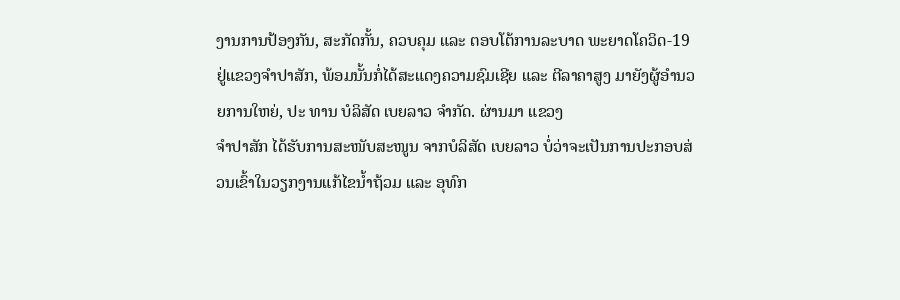ງານການປ້ອງກັນ, ສະກັດກັ້ນ, ຄວບຄຸມ ແລະ ຕອບໂຕ້ການລະບາດ ພະຍາດໂຄວິດ-19 ຢູ່ແຂວງຈຳປາສັກ, ພ້ອມນັ້ນກໍ່ໄດ້ສະແດງຄວາມຊົມເຊີຍ ແລະ ຕີລາຄາສູງ ມາຍັງຜູ້ອໍານວຍການໃຫຍ່, ປະ ທານ ບໍລິສັດ ເບຍລາວ ຈໍາກັດ. ຜ່ານມາ ແຂວງ
ຈຳປາສັກ ໄດ້ຮັບການສະໜັບສະໜູນ ຈາກບໍລິສັດ ເບຍລາວ ບໍ່ວ່າຈະເປັນການປະກອບສ່ວນເຂົ້າໃນວຽກງານແກ້ໄຂນ້ຳຖ້ວມ ແລະ ອຸທົກ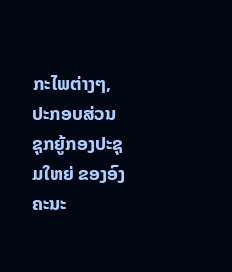ກະໄພຕ່າງໆ, ປະກອບສ່ວນ ຊຸກຍູ້ກອງປະຊຸມໃຫຍ່ ຂອງອົງຄະນະ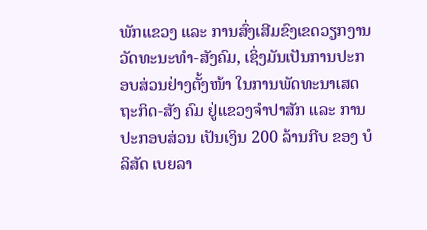ພັກແຂວງ ແລະ ການສົ່ງເສີມຂົງເຂດວຽກງານ ວັດທະນະທຳ-ສັງຄົມ, ເຊິ່ງມັນເປັນການປະກອບສ່ວນຢ່າງຕັ້ງໜ້າ ໃນການພັດທະນາເສດຖະກິດ-ສັງ ຄົມ ຢູ່ແຂວງຈຳປາສັກ ແລະ ການປະກອບສ່ວນ ເປັນເງິນ 200 ລ້ານກີບ ຂອງ ບໍລິສັດ ເບຍລາ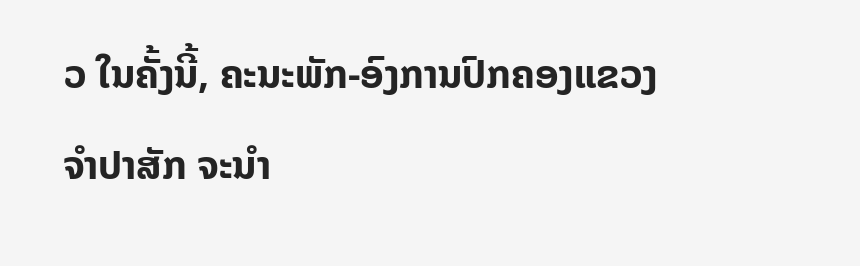ວ ໃນຄັ້ງນີ້, ຄະນະພັກ-ອົງການປົກຄອງແຂວງຈໍາປາສັກ ຈະນຳ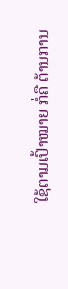ໃຊ້ຕາມເປົ້າໝາຍ ກໍ່ຄື ຕ້ານການ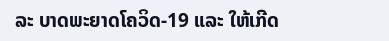ລະ ບາດພະຍາດໂຄວິດ-19 ແລະ ໃຫ້ເກີດ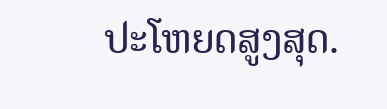ປະໂຫຍດສູງສຸດ.